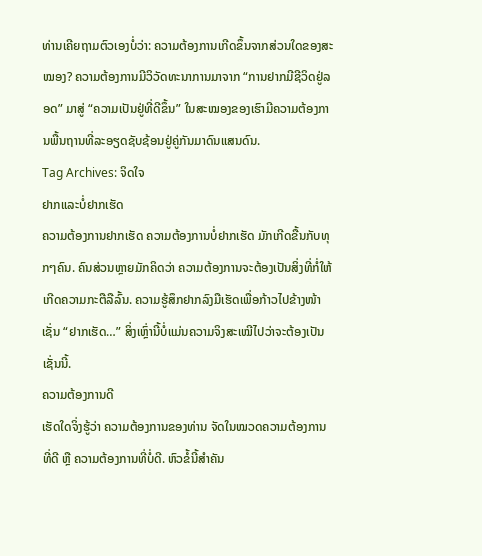ທ່ານເຄີຍຖາມຕົວເອງບໍ່ວ່າ: ຄວາມຕ້ອງການເກີດຂຶ້ນຈາກສ່ວນໃດຂອງສະໝອງ? ຄວາມຕ້ອງການມີວິວັດທະນາການມາຈາກ “ການຢາກມີຊີວິດຢູ່ລອດ” ມາສູ່ “ຄວາມເປັນຢູ່ທີ່ດີຂຶ້ນ” ໃນສະໝອງຂອງເຮົາມີຄວາມຕ້ອງການພື້ນຖານທີ່ລະອຽດຊັບຊ້ອນຢູ່ຄູ່ກັນມາດົນແສນດົນ.
Tag Archives: ຈິດໃຈ
ຢາກແລະບໍ່ຢາກເຮັດ
ຄວາມຕ້ອງການຢາກເຮັດ ຄວາມຕ້ອງການບໍ່ຢາກເຮັດ ມັກເກີດຂື້ນກັບທຸກໆຄົນ. ຄົນສ່ວນຫຼາຍມັກຄິດວ່າ ຄວາມຕ້ອງການຈະຕ້ອງເປັນສິ່ງທີ່ກໍ່ໃຫ້ເກີດຄວາມກະຕືລືລົ້ນ. ຄວາມຮູ້ສຶກຢາກລົງມືເຮັດເພື່ອກ້າວໄປຂ້າງໜ້າ ເຊັ່ນ “ຢາກເຮັດ…” ສິ່ງເຫຼົ່ານີ້ບໍ່ແມ່ນຄວາມຈິງສະເໝີໄປວ່າຈະຕ້ອງເປັນເຊັ່ນນີ້.
ຄວາມຕ້ອງການດີ
ເຮັດໃດຈິ່ງຮູ້ວ່າ ຄວາມຕ້ອງການຂອງທ່ານ ຈັດໃນໝວດຄວາມຕ້ອງການທີ່ດີ ຫຼື ຄວາມຕ້ອງການທີ່ບໍ່ດີ. ຫົວຂໍ້ນີ້ສຳຄັນ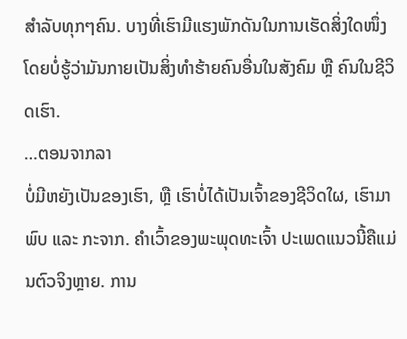ສຳລັບທຸກໆຄົນ. ບາງທີ່ເຮົາມີແຮງພັກດັນໃນການເຮັດສິ່ງໃດໜຶ່ງ ໂດຍບໍ່ຮູ້ວ່າມັນກາຍເປັນສິ່ງທຳຮ້າຍຄົນອື່ນໃນສັງຄົມ ຫຼື ຄົນໃນຊີວິດເຮົາ.
…ຕອນຈາກລາ
ບໍ່ມີຫຍັງເປັນຂອງເຮົາ, ຫຼື ເຮົາບໍ່ໄດ້ເປັນເຈົ້າຂອງຊີວິດໃຜ, ເຮົາມາພົບ ແລະ ກະຈາກ. ຄຳເວົ້າຂອງພະພຸດທະເຈົ້າ ປະເພດແນວນີ້ຄືແມ່ນຕົວຈິງຫຼາຍ. ການ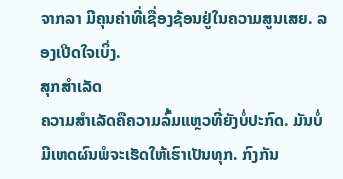ຈາກລາ ມີຄຸນຄ່າທີ່ເຊື່ອງຊ້ອນຢູ່ໃນຄວາມສູນເສຍ. ລອງເປີດໃຈເບິ່ງ.
ສຸກສຳເລັດ
ຄວາມສໍາເລັດຄືຄວາມລົ້ມແຫຼວທີ່ຍັງບໍ່ປະກົດ. ມັນບໍ່ມີເຫດຜົນພໍຈະເຮັດໃຫ້ເຮົາເປັນທຸກ. ກົງກັນ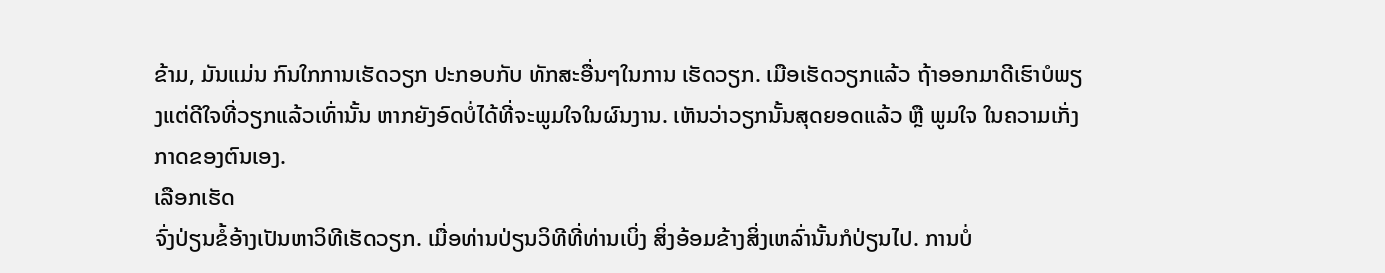ຂ້າມ, ມັນແມ່ນ ກົນໃກການເຮັດວຽກ ປະກອບກັບ ທັກສະອື່ນໆໃນການ ເຮັດວຽກ. ເມືອເຮັດວຽກແລ້ວ ຖ້າອອກມາດີເຮົາບໍພຽງແຕ່ດີໃຈທີ່ວຽກແລ້ວເທົ່ານັ້ນ ຫາກຍັງອົດບໍ່ໄດ້ທີ່ຈະພູມໃຈໃນຜົນງານ. ເຫັນວ່າວຽກນັ້ນສຸດຍອດແລ້ວ ຫຼື ພູມໃຈ ໃນຄວາມເກັ່ງກາດຂອງຕົນເອງ.
ເລືອກເຮັດ
ຈົ່ງປ່ຽນຂໍ້ອ້າງເປັນຫາວິທີເຮັດວຽກ. ເມື່ອທ່ານປ່ຽນວິທີທີ່ທ່ານເບິ່ງ ສິ່ງອ້ອມຂ້າງສິ່ງເຫລົ່ານັ້ນກໍປ່ຽນໄປ. ການບໍ່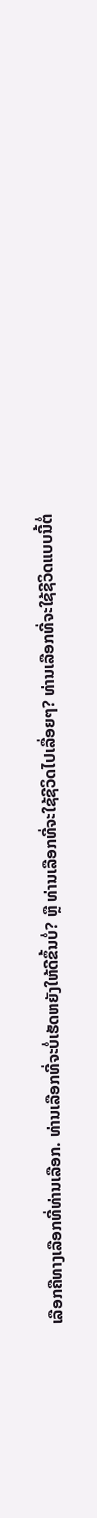ເລືອກຄືທາງເລືອກທີ່ທ່ານເລືອກ. ທ່ານເລືອກທີ່ຈະບໍ່ເຮັດຫຍັງໃຫ້ດີຂຶ້ນບໍ່? ຫຼື ທ່ານເລືອກທີ່ຈະໃຊ້ຊີວິດໄປເລື່ອຍໆ? ທ່ານເລືອກທີ່ຈະໃຊ້ຊີວິດແບບນີ້ຕໍ່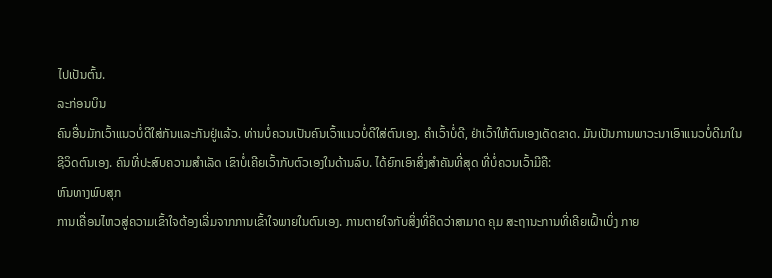ໄປເປັນຕົ້ນ.
ລະກ່ອນບິນ
ຄົນອື່ນມັກເວົ້າແນວບໍ່ດີໃສ່ກັນແລະກັນຢູ່ແລ້ວ. ທ່ານບໍ່ຄວນເປັນຄົນເວົ້າແນວບໍ່ດີໃສ່ຕົນເອງ. ຄຳເວົ້າບໍ່ດີ, ຢ່າເວົ້າໃຫ້ຕົນເອງເດັດຂາດ. ມັນເປັນການພາວະນາເອົາແນວບໍ່ດີມາໃນຊີວິດຕົນເອງ. ຄົນທີ່ປະສົບຄວາມສຳເລັດ ເຂົາບໍ່ເຄີຍເວົ້າກັບຕົວເອງໃນດ້ານລົບ. ໄດ້ຍົກເອົາສິ່ງສຳຄັນທີ່ສຸດ ທີ່ບໍ່ຄວນເວົ້າມີຄື:
ຫົນທາງພົບສຸກ
ການເຄື່ອນໄຫວສູ່ຄວາມເຂົ້າໃຈຕ້ອງເລີ່ມຈາກການເຂົ້າໃຈພາຍໃນຕົນເອງ. ການຕາຍໃຈກັບສິ່ງທີ່ຄິດວ່າສາມາດ ຄຸມ ສະຖານະການທີ່ເຄີຍເຝົ້າເບິ່ງ ກາຍ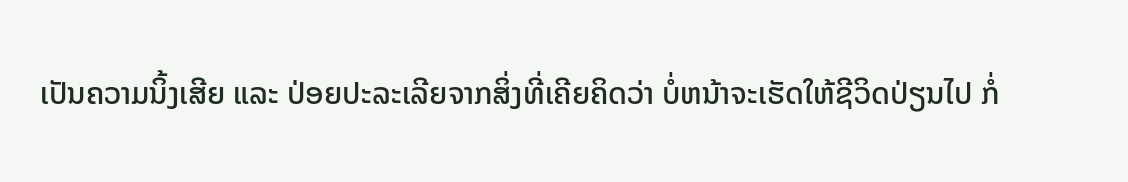ເປັນຄວາມນິ້ງເສີຍ ແລະ ປ່ອຍປະລະເລີຍຈາກສິ່ງທີ່ເຄີຍຄິດວ່າ ບໍ່ຫນ້າຈະເຮັດໃຫ້ຊີວິດປ່ຽນໄປ ກໍ່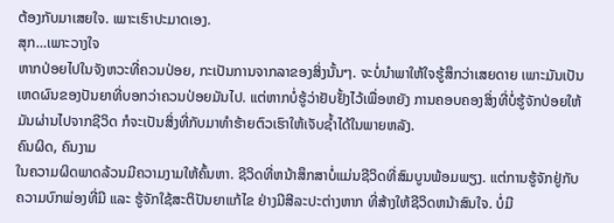ຕ້ອງກັບມາເສຍໃຈ. ເພາະເຮົາປະມາດເອງ.
ສຸກ…ເພາະວາງໃຈ
ຫາກປ່ອຍໄປໃນຈັງຫວະທີ່ຄວນປ່ອຍ, ກະເປັນການຈາກລາຂອງສິ່ງນັ້ນໆ. ຈະບໍ່ນຳພາໃຫ້ໃຈຮູ້ສຶກວ່າເສຍດາຍ ເພາະມັນເປັນເຫດຜົນຂອງປັນຍາທີ່ບອກວ່າຄວນປ່ອຍມັນໄປ. ແຕ່ຫາກບໍ່ຮູ້ວ່າຢັບຢັ້ງໄວ້ເພື່ອຫຍັງ ການຄອບຄອງສິ່ງທີ່ບໍ່ຮູ້ຈັກປ່ອຍໃຫ້ມັນຜ່ານໄປຈາກຊີວິດ ກໍຈະເປັນສິ່ງທີ່ກັບມາທຳຮ້າຍຕົວເຮົາໃຫ້ເຈັບຊ້ຳໄດ້ໃນພາຍຫລັງ.
ຄົນຜິດ, ຄົນງາມ
ໃນຄວາມຜິດພາດລ້ວນມີຄວາມງາມໃຫ້ຄົ້ນຫາ. ຊີວິດທີ່ຫນ້າສຶກສາບໍ່ແມ່ນຊີວິດທີ່ສົມບູນພ້ອມພຽງ. ແຕ່ການຮູ້ຈັກຢູ່ກັບຄວາມບົກພ່ອງທີ່ມີ ແລະ ຮູ້ຈັກໃຊ້ສະຕິປັນຍາແກ້ໄຂ ຢ່າງມີສີລະປະຕ່າງຫາກ ທີ່ສ້າງໃຫ້ຊີວິດຫນ້າສົນໃຈ. ບໍ່ມີ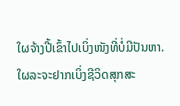ໃຜຈ້າງປີ້ເຂົ້າໄປເບິ່ງໜັງທີ່ບໍ່ມີປັນຫາ. ໃຜລະຈະຢາກເບິ່ງຊີວິດສຸກສະ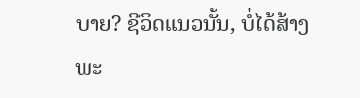ບາຍ? ຊີວິດແນວນັ້ນ, ບໍ່ໄດ້ສ້າງພະ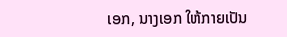ເອກ, ນາງເອກ ໃຫ້ກາຍເປັນ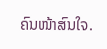ຄົນໜ້າສົນໃຈ.